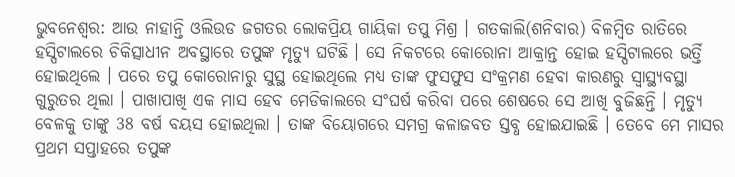ଭୁବନେଶ୍ବର: ଆଉ ନାହାନ୍ତି ଓଲିଉଡ ଜଗତର ଲୋକପ୍ରିୟ ଗାୟିକା ତପୁ ମିଶ୍ର । ଗତକାଲି(ଶନିବାର) ବିଳମ୍ବିତ ରାତିରେ ହସ୍ପିଟାଲରେ ଚିକିତ୍ସାଧୀନ ଅବସ୍ଥାରେ ତପୁଙ୍କ ମୃତ୍ୟୁ ଘଟିଛି । ସେ ନିକଟରେ କୋରୋନା ଆକ୍ରାନ୍ତ ହୋଇ ହସ୍ପିଟାଲରେ ଭର୍ତ୍ତି ହୋଇଥିଲେ । ପରେ ତପୁ କୋରୋନାରୁ ସୁସ୍ଥ ହୋଇଥିଲେ ମଧ୍ୟ ତାଙ୍କ ଫୁସଫୁସ ସଂକ୍ରମଣ ହେବା କାରଣରୁ ସ୍ବାସ୍ଥ୍ୟବସ୍ଥା ଗୁରୁତର ଥିଲା । ପାଖାପାଖି ଏକ ମାସ ହେବ ମେଡିକାଲରେ ସଂଘର୍ଷ କରିବା ପରେ ଶେଷରେ ସେ ଆଖି ବୁଜିଛନ୍ତି । ମୃତ୍ୟୁ ବେଳକୁ ତାଙ୍କୁ 38 ବର୍ଷ ବୟସ ହୋଇଥିଲା । ତାଙ୍କ ବିୟୋଗରେ ସମଗ୍ର କଳାଜବତ ସ୍ତବ୍ଧ ହୋଇଯାଇଛି । ତେବେ ମେ ମାସର ପ୍ରଥମ ସପ୍ତାହରେ ତପୁଙ୍କ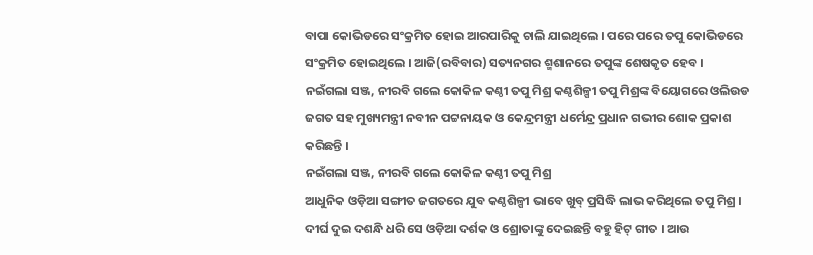ବାପା କୋଭିଡରେ ସଂକ୍ରମିତ ହୋଇ ଆରପାରିକୁ ଚାଲି ଯାଇଥିଲେ । ପରେ ପରେ ତପୁ କୋଭିଡରେ ସଂକ୍ରମିତ ହୋଇଥିଲେ । ଆଜି(ରବିବାର) ସତ୍ୟନଗର ଶ୍ମଶାନରେ ତପୁଙ୍କ ଶେଷକୃତ ହେବ ।
ନଇଁଗଲା ସଞ୍ଜ, ନୀରବି ଗଲେ କୋକିଳ କଣ୍ଠୀ ତପୁ ମିଶ୍ର କଣ୍ଠଶିଳ୍ପୀ ତପୁ ମିଶ୍ରଙ୍କ ବିୟୋଗରେ ଓଲିଉଡ ଜଗତ ସହ ମୁଖ୍ୟମନ୍ତ୍ରୀ ନବୀନ ପଟ୍ଟନାୟକ ଓ କେନ୍ଦ୍ରମନ୍ତ୍ରୀ ଧର୍ମେନ୍ଦ୍ର ପ୍ରଧାନ ଗଭୀର ଶୋକ ପ୍ରକାଶ କରିଛନ୍ତି ।
ନଇଁଗଲା ସଞ୍ଜ, ନୀରବି ଗଲେ କୋକିଳ କଣ୍ଠୀ ତପୁ ମିଶ୍ର
ଆଧୁନିକ ଓଡ଼ିଆ ସଙ୍ଗୀତ ଜଗତରେ ଯୁବ କଣ୍ଠଶିଳ୍ପୀ ଭାବେ ଖୁବ୍ ପ୍ରସିଦ୍ଧି ଲାଭ କରିଥିଲେ ତପୁ ମିଶ୍ର । ଦୀର୍ଘ ଦୁଇ ଦଶନ୍ଧି ଧରି ସେ ଓଡ଼ିଆ ଦର୍ଶକ ଓ ଶ୍ରୋତାଙ୍କୁ ଦେଇଛନ୍ତି ବହୁ ହିଟ୍ ଗୀତ । ଆଉ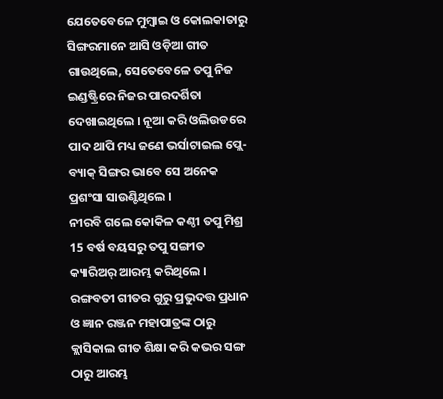ଯେତେବେଳେ ମୁମ୍ବାଇ ଓ କୋଲକାତାରୁ ସିଙ୍ଗରମାନେ ଆସି ଓଡ଼ିଆ ଗୀତ ଗାଉଥିଲେ, ସେତେବେଳେ ତପୁ ନିଜ ଇଣ୍ଡଷ୍ଟ୍ରିରେ ନିଜର ପାରଦର୍ଶିତା ଦେଖାଇଥିଲେ । ନୂଆ କରି ଓଲିଉଡରେ ପାଦ ଥାପି ମଧ୍ୟ ଜଣେ ଭର୍ସାଟାଇଲ ପ୍ଲେ- ବ୍ୟାକ୍ ସିଙ୍ଗର ଭାବେ ସେ ଅନେକ ପ୍ରଶଂସା ସାଉଣ୍ଟିଥିଲେ ।
ନୀରବି ଗଲେ କୋକିଳ କଣ୍ଠୀ ତପୁ ମିଶ୍ର
15 ବର୍ଷ ବୟସରୁ ତପୁ ସଙ୍ଗୀତ କ୍ୟାରିଅର୍ ଆରମ୍ଭ କରିଥିଲେ । ରଙ୍ଗବତୀ ଗୀତର ଗୁରୁ ପ୍ରଭୁଦତ୍ତ ପ୍ରଧାନ ଓ ଜ୍ଞାନ ରଞ୍ଜନ ମହାପାତ୍ରଙ୍କ ଠାରୁ କ୍ଲାସିକାଲ ଗୀତ ଶିକ୍ଷା କରି କଭର ସଙ୍ଗ ଠାରୁ ଆରମ୍ଭ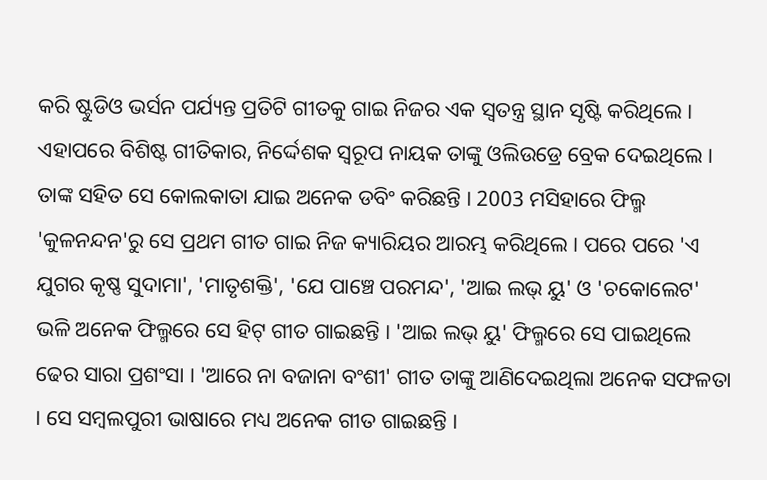କରି ଷ୍ଟୁଡିଓ ଭର୍ସନ ପର୍ଯ୍ୟନ୍ତ ପ୍ରତିଟି ଗୀତକୁ ଗାଇ ନିଜର ଏକ ସ୍ୱତନ୍ତ୍ର ସ୍ଥାନ ସୃଷ୍ଟି କରିଥିଲେ । ଏହାପରେ ବିଶିଷ୍ଟ ଗୀତିକାର, ନିର୍ଦ୍ଦେଶକ ସ୍ୱରୂପ ନାୟକ ତାଙ୍କୁ ଓଲିଉଡ୍ରେ ବ୍ରେକ ଦେଇଥିଲେ । ତାଙ୍କ ସହିତ ସେ କୋଲକାତା ଯାଇ ଅନେକ ଡବିଂ କରିଛନ୍ତି । 2003 ମସିହାରେ ଫିଲ୍ମ 'କୁଳନନ୍ଦନ'ରୁ ସେ ପ୍ରଥମ ଗୀତ ଗାଇ ନିଜ କ୍ୟାରିୟର ଆରମ୍ଭ କରିଥିଲେ । ପରେ ପରେ 'ଏ ଯୁଗର କୃଷ୍ଣ ସୁଦାମା', 'ମାତୃଶକ୍ତି', 'ଯେ ପାଞ୍ଚେ ପରମନ୍ଦ', 'ଆଇ ଲଭ୍ ୟୁ' ଓ 'ଚକୋଲେଟ' ଭଳି ଅନେକ ଫିଲ୍ମରେ ସେ ହିଟ୍ ଗୀତ ଗାଇଛନ୍ତି । 'ଆଇ ଲଭ୍ ୟୁ' ଫିଲ୍ମରେ ସେ ପାଇଥିଲେ ଢେର ସାରା ପ୍ରଶଂସା । 'ଆରେ ନା ବଜାନା ବଂଶୀ' ଗୀତ ତାଙ୍କୁ ଆଣିଦେଇଥିଲା ଅନେକ ସଫଳତା । ସେ ସମ୍ବଲପୁରୀ ଭାଷାରେ ମଧ୍ୟ ଅନେକ ଗୀତ ଗାଇଛନ୍ତି ।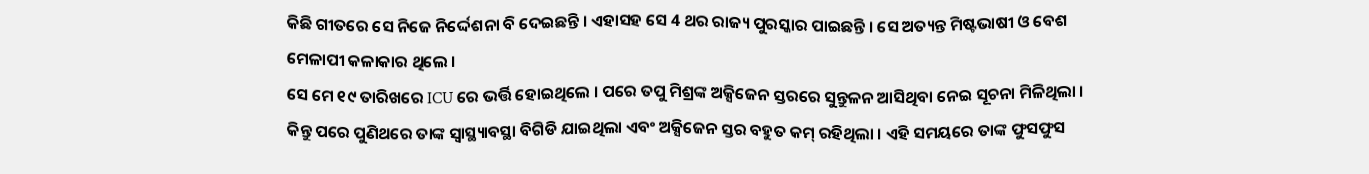କିଛି ଗୀତରେ ସେ ନିଜେ ନିର୍ଦ୍ଦେଶନା ବି ଦେଇଛନ୍ତି । ଏହାସହ ସେ 4 ଥର ରାଜ୍ୟ ପୁରସ୍କାର ପାଇଛନ୍ତି । ସେ ଅତ୍ୟନ୍ତ ମିଷ୍ଟଭାଷୀ ଓ ବେଶ ମେଳାପୀ କଳାକାର ଥିଲେ ।
ସେ ମେ ୧୯ ତାରିଖରେ ICU ରେ ଭର୍ତ୍ତି ହୋଇଥିଲେ । ପରେ ତପୁ ମିଶ୍ରଙ୍କ ଅକ୍ସିଜେନ ସ୍ତରରେ ସୁନ୍ତୁଳନ ଆସିଥିବା ନେଇ ସୂଚନା ମିଳିଥିଲା । କିନ୍ତୁ ପରେ ପୁଣିଥରେ ତାଙ୍କ ସ୍ୱାସ୍ଥ୍ୟାବସ୍ଥା ବିଗିଡି ଯାଇଥିଲା ଏବଂ ଅକ୍ସିଜେନ ସ୍ତର ବହୁତ କମ୍ ରହିଥିଲା । ଏହି ସମୟରେ ତାଙ୍କ ଫୁସଫୁସ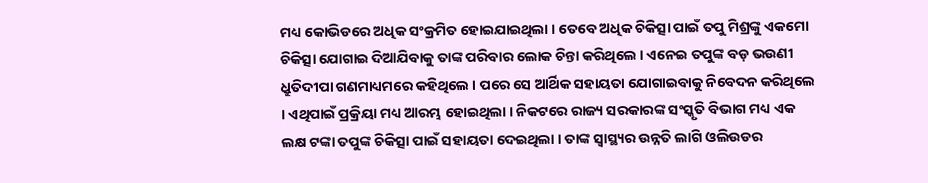ମଧ୍ୟ କୋଭିଡରେ ଅଧିକ ସଂକ୍ରମିତ ହୋଇଯାଇଥିଲା । ତେବେ ଅଧିକ ଚିକିତ୍ସା ପାଇଁ ତପୁ ମିଶ୍ରଙ୍କୁ ଏକମୋ ଚିକିତ୍ସା ଯୋଗାଇ ଦିଆଯିବାକୁ ତାଙ୍କ ପରିବାର ଲୋକ ଚିନ୍ତା କରିଥିଲେ । ଏନେଇ ତପୁଙ୍କ ବଡ଼ ଭଉଣୀ ଧ୍ରୁତିଦୀପା ଗଣମାଧ୍ୟମରେ କହିଥିଲେ । ପରେ ସେ ଆର୍ଥିକ ସହାୟତା ଯୋଗାଇବାକୁ ନିବେଦନ କରିଥିଲେ । ଏଥିପାଇଁ ପ୍ରକ୍ରିୟା ମଧ୍ୟ ଆରମ୍ଭ ହୋଇଥିଲା । ନିକଟରେ ରାଜ୍ୟ ସରକାରଙ୍କ ସଂସ୍କୃତି ବିଭାଗ ମଧ୍ୟ ଏକ ଲକ୍ଷ ଟଙ୍କା ତପୁଙ୍କ ଚିକିତ୍ସା ପାଇଁ ସହାୟତା ଦେଇଥିଲା । ତାଙ୍କ ସ୍ବାସ୍ଥ୍ୟର ଉନ୍ନତି ଲାଗି ଓଲିଉଡର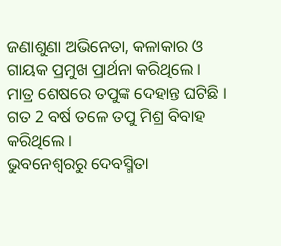ଜଣାଶୁଣା ଅଭିନେତା, କଳାକାର ଓ ଗାୟକ ପ୍ରମୁଖ ପ୍ରାର୍ଥନା କରିଥିଲେ । ମାତ୍ର ଶେଷରେ ତପୁଙ୍କ ଦେହାନ୍ତ ଘଟିଛି । ଗତ 2 ବର୍ଷ ତଳେ ତପୁ ମିଶ୍ର ବିବାହ କରିଥିଲେ ।
ଭୁବନେଶ୍ବରରୁ ଦେବସ୍ମିତା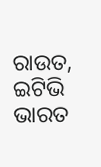ରାଉତ, ଇଟିଭି ଭାରତ